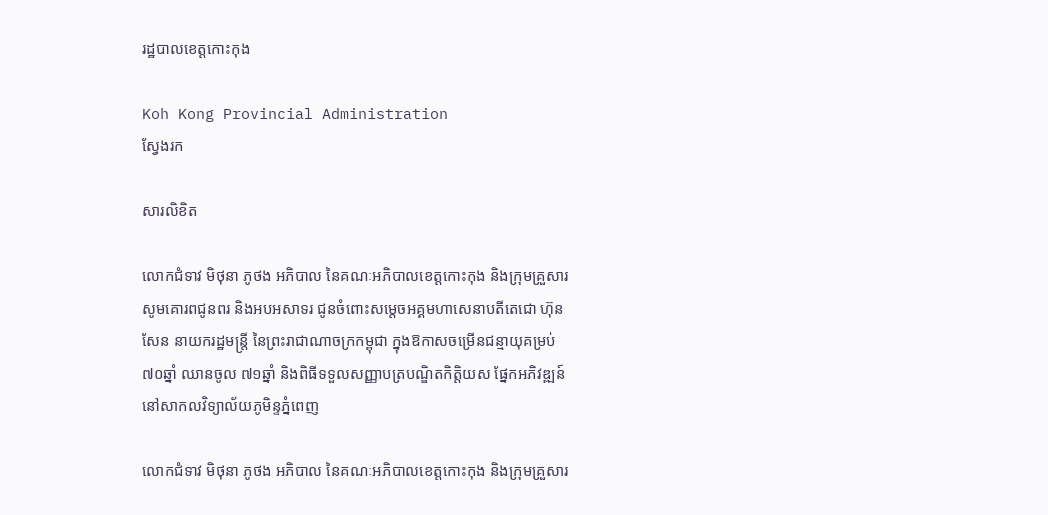រដ្ឋបាលខេត្តកោះកុង

Koh Kong Provincial Administration
ស្វែងរក

សារលិខិត

លោកជំទាវ មិថុនា ភូថង អភិបាល នៃគណៈអភិបាលខេត្តកោះកុង និងក្រុមគ្រួសារ សូមគោរពជូនពរ និងអបអសាទរ ជូនចំពោះសម្តេចអគ្គមហាសេនាបតីតេជោ ហ៊ុន សែន នាយករដ្ឋមន្រ្តី នៃព្រះរាជាណាចក្រកម្ពុជា ក្នុងឱកាសចម្រើនជន្មាយុគម្រប់ ៧០ឆ្នាំ ឈានចូល ៧១ឆ្នាំ និងពិធីទទួលសញ្ញាបត្របណ្ឌិតកិត្តិយស ផ្នែកអភិវឌ្ឍន៍ នៅសាកលវិទ្យាល័យភូមិន្ទភ្នំពេញ

លោកជំទាវ មិថុនា ភូថង អភិបាល នៃគណៈអភិបាលខេត្តកោះកុង និងក្រុមគ្រួសារ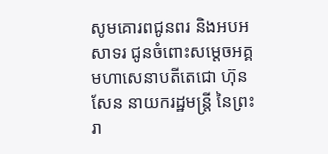សូមគោរពជូនពរ និងអបអសាទរ ជូនចំពោះសម្តេចអគ្គមហាសេនាបតីតេជោ ហ៊ុន សែន នាយករដ្ឋមន្រ្តី នៃព្រះរា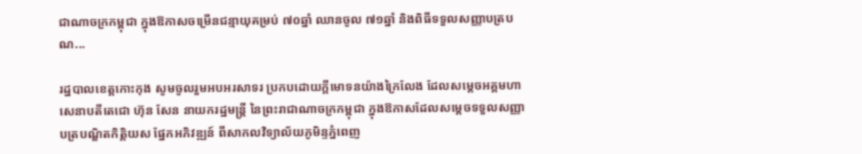ជាណាចក្រកម្ពុជា ក្នុងឱកាសចម្រើនជន្មាយុគម្រប់ ៧០ឆ្នាំ ឈានចូល ៧១ឆ្នាំ និងពិធីទទួលសញ្ញាបត្របណ...

រដ្ឋបាលខេត្តកោះកុង សូមចូលរួមអបអរសាទរ ប្រកបដោយក្តីមោទនយ៉ាងក្រៃលែង ដែលសម្តេចអគ្គមហាសេនាបតីតេជោ ហ៊ុន សែន នាយករដ្ឋមន្រ្តី នៃព្រះរាជាណាចក្រកម្ពុជា ក្នុងឱកាសដែលសម្តេចទទួលសញ្ញាបត្របណ្ឌិតកិត្តិយស ផ្នែកអភិវឌ្ឍន៍ ពីសាកលវិទ្យាល័យភូមិន្ទភ្នំពេញ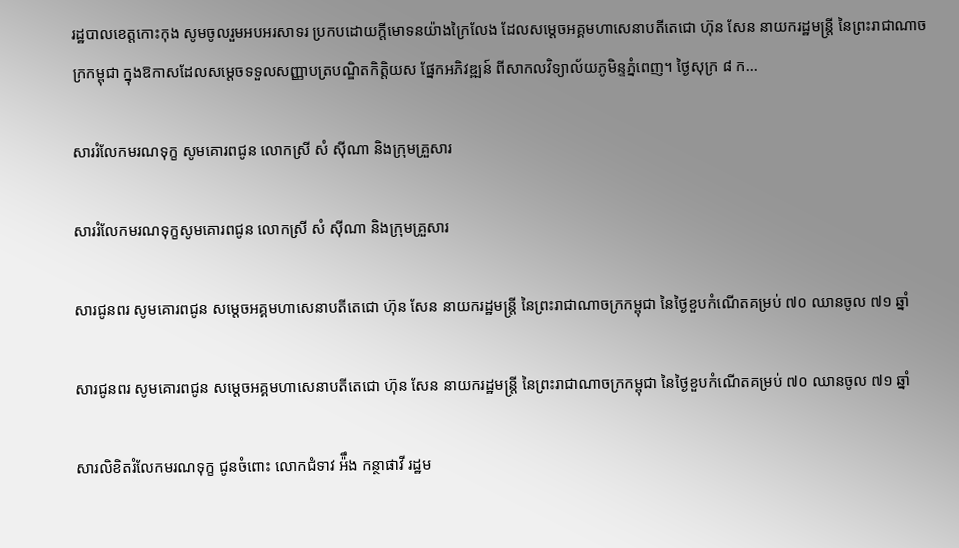រដ្ឋបាលខេត្តកោះកុង សូមចូលរួមអបអរសាទរ ប្រកបដោយក្តីមោទនយ៉ាងក្រៃលែង ដែលសម្តេចអគ្គមហាសេនាបតីតេជោ ហ៊ុន សែន នាយករដ្ឋមន្រ្តី នៃព្រះរាជាណាចក្រកម្ពុជា ក្នុងឱកាសដែលសម្តេចទទួលសញ្ញាបត្របណ្ឌិតកិត្តិយស ផ្នែកអភិវឌ្ឍន៍ ពីសាកលវិទ្យាល័យភូមិន្ទភ្នំពេញ។ ថ្ងៃសុក្រ ៨ ក...

សាររំលែកមរណទុក្ខ សូមគោរពជូន លោកស្រី សំ ស៊ីណា និងក្រុមគ្រួសារ

សាររំលែកមរណទុក្ខសូមគោរពជូន លោកស្រី សំ ស៊ីណា និងក្រុមគ្រួសារ

សារជូនពរ សូមគោរពជូន សម្តេចអគ្គមហាសេនាបតីតេជោ ហ៊ុន សែន នាយករដ្ឋមន្ត្រី នៃព្រះរាជាណាចក្រកម្ពុជា នៃថ្ងៃខួបកំណើតគម្រប់ ៧០ ឈានចូល ៧១ ឆ្នាំ

សារជូនពរ សូមគោរពជូន សម្តេចអគ្គមហាសេនាបតីតេជោ ហ៊ុន សែន នាយករដ្ឋមន្ត្រី នៃព្រះរាជាណាចក្រកម្ពុជា នៃថ្ងៃខួបកំណើតគម្រប់ ៧០ ឈានចូល ៧១ ឆ្នាំ

សារលិខិតរំលែកមរណទុក្ខ ជូនចំពោះ លោកជំទាវ អ៉ឹង កន្ថាផាវី រដ្ឋម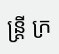ន្ត្រី ក្រ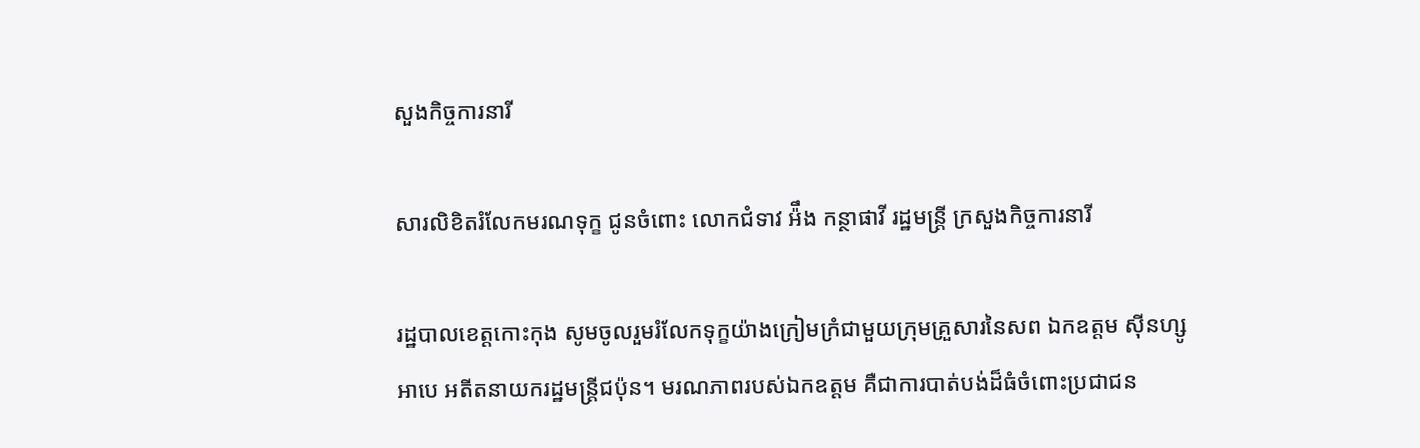សួងកិច្ចការនារី

សារលិខិតរំលែកមរណទុក្ខ ជូនចំពោះ លោកជំទាវ អ៉ឹង កន្ថាផាវី រដ្ឋមន្ត្រី ក្រសួងកិច្ចការនារី

រដ្ឋបាលខេត្តកោះកុង សូមចូលរួមរំលែកទុក្ខយ៉ាងក្រៀមក្រំជាមួយក្រុមគ្រួសារនៃសព ឯកឧត្តម ស៊ីនហ្សូ អាបេ អតីតនាយករដ្ឋមន្រ្តីជប៉ុន។ មរណភាពរបស់ឯកឧត្តម គឺជាការបាត់បង់ដ៏ធំចំពោះប្រជាជន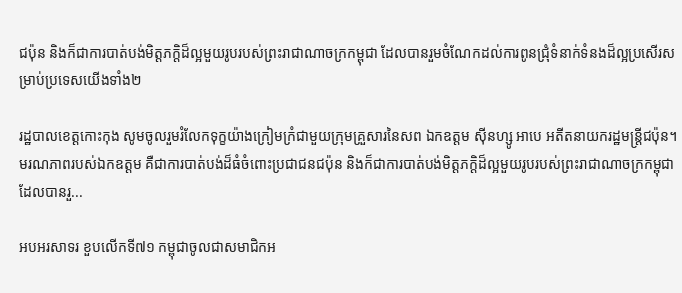ជប៉ុន និងក៏ជាការបាត់បង់មិត្តភក្តិដ៏ល្អមួយរូបរបស់ព្រះរាជាណាចក្រកម្ពុជា ដែលបានរួមចំណែកដល់ការពូនជ្រុំទំនាក់ទំនងដ៏ល្អប្រសើរសម្រាប់ប្រទេសយើងទាំង២

រដ្ឋបាលខេត្តកោះកុង សូមចូលរួមរំលែកទុក្ខយ៉ាងក្រៀមក្រំជាមួយក្រុមគ្រួសារនៃសព ឯកឧត្តម ស៊ីនហ្សូ អាបេ អតីតនាយករដ្ឋមន្រ្តីជប៉ុន។ មរណភាពរបស់ឯកឧត្តម គឺជាការបាត់បង់ដ៏ធំចំពោះប្រជាជនជប៉ុន និងក៏ជាការបាត់បង់មិត្តភក្តិដ៏ល្អមួយរូបរបស់ព្រះរាជាណាចក្រកម្ពុជា ដែលបានរួ...

អបអរសាទរ ខួបលើកទី៧១ កម្ពុជាចូលជាសមាជិកអ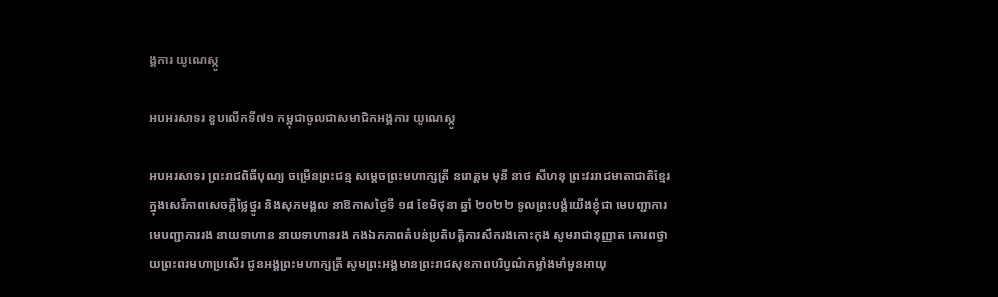ង្គការ យូណេស្កូ

អបអរសាទរ ខួបលើកទី៧១ កម្ពុជាចូលជាសមាជិកអង្គការ យូណេស្កូ

អបអរសាទរ ព្រះរាជពិធីបុណ្យ ចម្រើនព្រះជន្ម សម្ដេចព្រះមហាក្សត្រី នរោត្តម មុនី នាថ សីហនុ ព្រះវររាជមាតាជាតិខ្មែរ ក្នុងសេរីភាពសេចកី្តថ្លៃថ្នូរ និងសុភមង្គល នាឱកាសថ្ងៃទី ១៨ ខែមិថុនា ឆ្នាំ ២០២២ ទូលព្រះបង្គំយើងខ្ញុំជា មេបញ្ជាការ មេបញ្ជាការរង នាយទាហាន នាយទាហានរង កងឯកភាពតំបន់ប្រតិបត្តិការសឹករងកោះកុង សូមរាជានុញ្ញាត គោរពថ្វាយព្រះពរមហាប្រសើរ ជូនអង្គព្រះមហាក្សត្រី សូមព្រះអង្គមានព្រះរាជសុខភាពបរិបូណ៌កម្លាំងមាំមួនអាយុ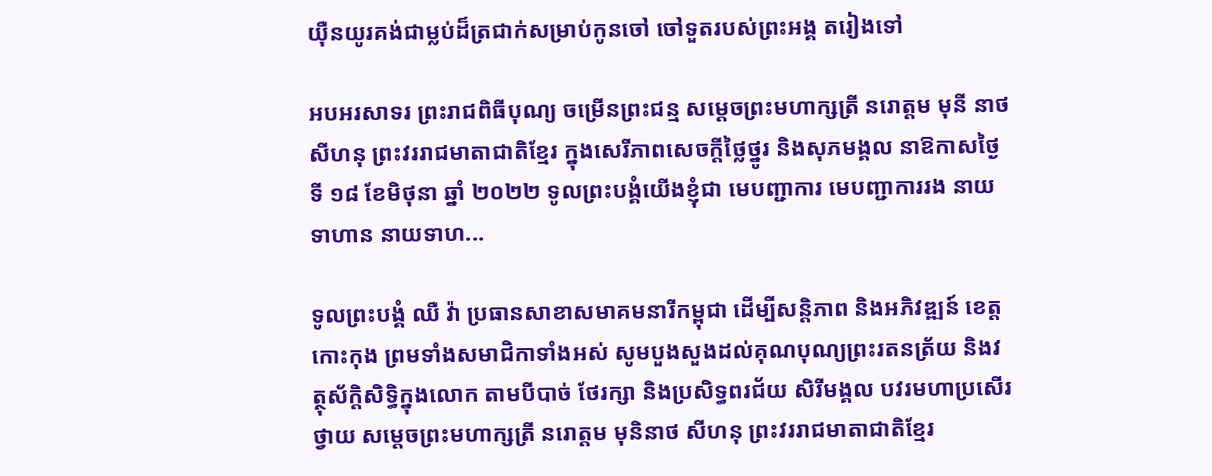យ៉ឺនយូរគង់ជាម្លប់ដ៏ត្រជាក់សម្រាប់កូនចៅ ចៅទួតរបស់ព្រះអង្គ តរៀងទៅ

អបអរសាទរ ព្រះរាជពិធីបុណ្យ ចម្រើនព្រះជន្ម សម្ដេចព្រះមហាក្សត្រី នរោត្តម មុនី នាថ សីហនុ ព្រះវររាជមាតាជាតិខ្មែរ ក្នុងសេរីភាពសេចកី្តថ្លៃថ្នូរ និងសុភមង្គល នាឱកាសថ្ងៃទី ១៨ ខែមិថុនា ឆ្នាំ ២០២២ ទូលព្រះបង្គំយើងខ្ញុំជា មេបញ្ជាការ មេបញ្ជាការរង នាយទាហាន នាយទាហ...

ទូលព្រះបង្គំ ឈឺ វ៉ា ប្រធានសាខាសមាគមនារីកម្ពុជា ដើម្បីសន្តិភាព និងអភិវឌ្ឍន៍ ខេត្តកោះកុង ព្រមទាំងសមាជិកាទាំងអស់ សូមបួងសួងដល់គុណបុណ្យព្រះរតនត្រ័យ និងវត្ថុស័ក្តិសិទ្ធិក្នុងលោក តាមបីបាច់ ថែរក្សា និងប្រសិទ្ធពរជ័យ សិរីមង្គល បវរមហាប្រសើរថ្វាយ សម្តេចព្រះមហាក្សត្រី នរោត្តម មុនិនាថ សីហនុ ព្រះវររាជមាតាជាតិខ្មែរ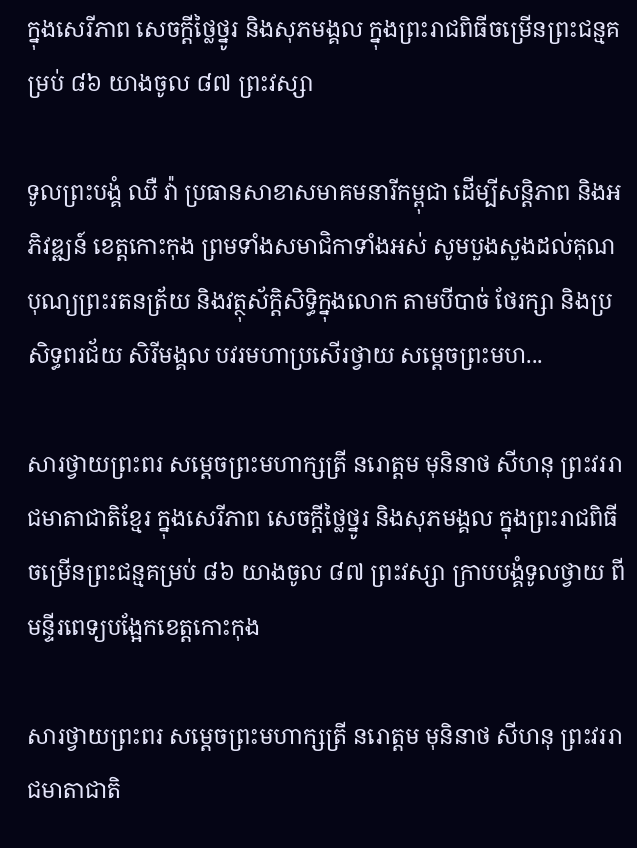ក្នុងសេរីភាព សេចក្តីថ្លៃថ្នូរ និងសុភមង្គល ក្នុងព្រះរាជពិធីចម្រើនព្រះជន្មគម្រប់ ៨៦ យាងចូល ៨៧ ព្រះវស្សា

ទូលព្រះបង្គំ ឈឺ វ៉ា ប្រធានសាខាសមាគមនារីកម្ពុជា ដើម្បីសន្តិភាព និងអភិវឌ្ឍន៍ ខេត្តកោះកុង ព្រមទាំងសមាជិកាទាំងអស់ សូមបួងសួងដល់គុណបុណ្យព្រះរតនត្រ័យ និងវត្ថុស័ក្តិសិទ្ធិក្នុងលោក តាមបីបាច់ ថែរក្សា និងប្រសិទ្ធពរជ័យ សិរីមង្គល បវរមហាប្រសើរថ្វាយ សម្តេចព្រះមហ...

សារថ្វាយព្រះពរ សម្តេចព្រះមហាក្សត្រី នរោត្តម មុនិនាថ សីហនុ ព្រះវររាជមាតាជាតិខ្មែរ ក្នុងសេរីភាព សេចក្តីថ្លៃថ្នូរ និងសុភមង្គល ក្នុងព្រះរាជពិធីចម្រើនព្រះជន្មគម្រប់ ៨៦ យាងចូល ៨៧ ព្រះវស្សា ក្រាបបង្គំទូលថ្វាយ ពីមន្ទីរពេទ្យបង្អែកខេត្តកោះកុង

សារថ្វាយព្រះពរ សម្តេចព្រះមហាក្សត្រី នរោត្តម មុនិនាថ សីហនុ ព្រះវររាជមាតាជាតិ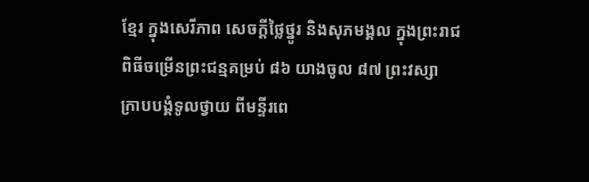ខ្មែរ ក្នុងសេរីភាព សេចក្តីថ្លៃថ្នូរ និងសុភមង្គល ក្នុងព្រះរាជពិធីចម្រើនព្រះជន្មគម្រប់ ៨៦ យាងចូល ៨៧ ព្រះវស្សា ក្រាបបង្គំទូលថ្វាយ ពីមន្ទីរពេ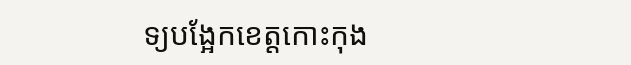ទ្យបង្អែកខេត្តកោះកុង